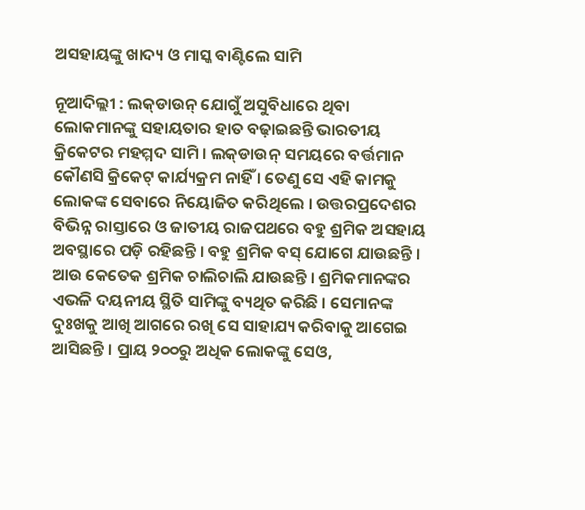ଅସହାୟଙ୍କୁ ଖାଦ୍ୟ ଓ ମାସ୍କ ବାଣ୍ଟିଲେ ସାମି

ନୂଆଦିଲ୍ଲୀ : ଲକ୍‌ଡାଉନ୍ ଯୋଗୁଁ ଅସୁବିଧାରେ ଥିବା ଲୋକମାନଙ୍କୁ ସହାୟତାର ହାତ ବଢ଼ାଇଛନ୍ତି ଭାରତୀୟ କ୍ରିକେଟର ମହମ୍ମଦ ସାମି । ଲକ୍‌ଡାଉନ୍ ସମୟରେ ବର୍ତ୍ତମାନ କୌଣସି କ୍ରିକେଟ୍ କାର୍ଯ୍ୟକ୍ରମ ନାହିଁ । ତେଣୁ ସେ ଏହି କାମକୁ ଲୋକଙ୍କ ସେବାରେ ନିୟୋଜିତ କରିଥିଲେ । ଉତ୍ତରପ୍ରଦେଶର ବିଭିନ୍ନ ରାସ୍ତାରେ ଓ ଜାତୀୟ ରାଜପଥରେ ବହୁ ଶ୍ରମିକ ଅସହାୟ ଅବସ୍ଥାରେ ପଡ଼ି ରହିଛନ୍ତି । ବହୁ ଶ୍ରମିକ ବସ୍ ଯୋଗେ ଯାଉଛନ୍ତି । ଆଉ କେତେକ ଶ୍ରମିକ ଚାଲିଚାଲି ଯାଉଛନ୍ତି । ଶ୍ରମିକମାନଙ୍କର ଏଭଳି ଦୟନୀୟ ସ୍ଥିତି ସାମିଙ୍କୁ ବ୍ୟଥିତ କରିଛି । ସେମାନଙ୍କ ଦୁଃଖକୁ ଆଖି ଆଗରେ ରଖି ସେ ସାହାଯ୍ୟ କରିବାକୁ ଆଗେଇ ଆସିଛନ୍ତି । ପ୍ରାୟ ୨୦୦ରୁ ଅଧିକ ଲୋକଙ୍କୁ ସେଓ,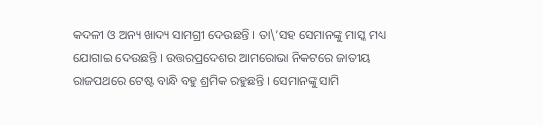କଦଳୀ ଓ ଅନ୍ୟ ଖାଦ୍ୟ ସାମଗ୍ରୀ ଦେଉଛନ୍ତି । ତା\’ସହ ସେମାନଙ୍କୁ ମାସ୍କ ମଧ୍ୟ ଯୋଗାଇ ଦେଉଛନ୍ତି । ଉତ୍ତରପ୍ରଦେଶର ଆମରୋଭା ନିକଟରେ ଜାତୀୟ ରାଜପଥରେ ଟେଷ୍ଟ ବାନ୍ଧି ବହୁ ଶ୍ରମିକ ରହୁଛନ୍ତି । ସେମାନଙ୍କୁ ସାମି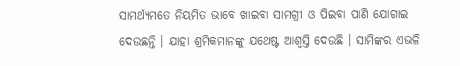ସାମର୍ଥ୍ୟମତେ ନିୟମିତ ଭାବେ ଖାଇବା ସାମଗ୍ରୀ ଓ ପିଇବା ପାଣି ଯୋଗାଇ ଦେଉଛନ୍ତି । ଯାହା ଶ୍ରମିକମାନଙ୍କୁ ଯଥେଷ୍ଟ ଆଶ୍ୱସ୍ତି ଦେଉଛି । ସାମିଙ୍କର ଏଭଳି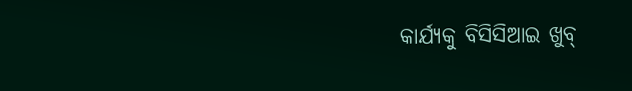କାର୍ଯ୍ୟକୁ ବିସିସିଆଇ ଖୁବ୍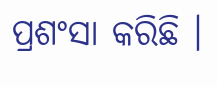ପ୍ରଶଂସା କରିଛି ।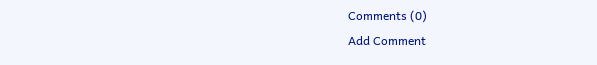Comments (0)
Add Comment